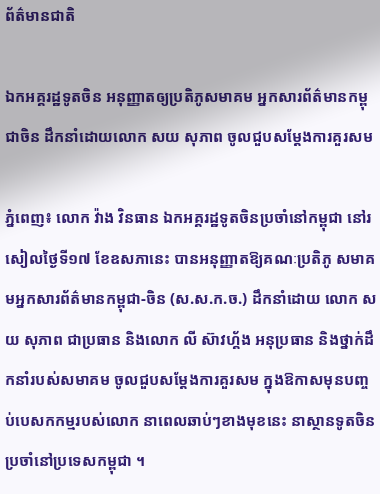ព័ត៌មានជាតិ

ឯកអគ្គរដ្ឋទូតចិន អនុញ្ញាតឲ្យប្រតិភូសមាគម អ្នកសារព័ត៌មានកម្ពុជាចិន ដឹកនាំដោយលោក សយ សុភាព ចូលជួបសម្តែងការគួរសម

ភ្នំពេញ៖ លោក វ៉ាង វិនធាន ឯកអគ្គរដ្ឋទូតចិនប្រចាំនៅកម្ពុជា នៅរសៀលថ្ងៃទី១៧ ខែឧសភានេះ បានអនុញ្ញាតឱ្យគណៈប្រតិភូ សមាគមអ្នកសារព័ត៌មានកម្ពុជា-ចិន (ស.ស.ក.ច.) ដឹកនាំដោយ លោក សយ សុភាព ជាប្រធាន និងលោក លី ស៊ាវហ្គ័ង អនុប្រធាន និងថ្នាក់ដឹកនាំរបស់សមាគម ចូលជួបសម្ដែងការគួរសម ក្នុងឱកាសមុនបញ្ចប់បេសកកម្មរបស់លោក នាពេលឆាប់ៗខាងមុខនេះ នាស្ថានទូតចិន ប្រចាំនៅប្រទេសកម្ពុជា ។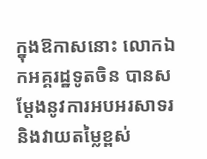ក្នុងឱកាសនោះ លោកឯកអគ្គរដ្ឋទូតចិន បានសម្តែងនូវការអបអរសាទរ និងវាយតម្លៃខ្ពស់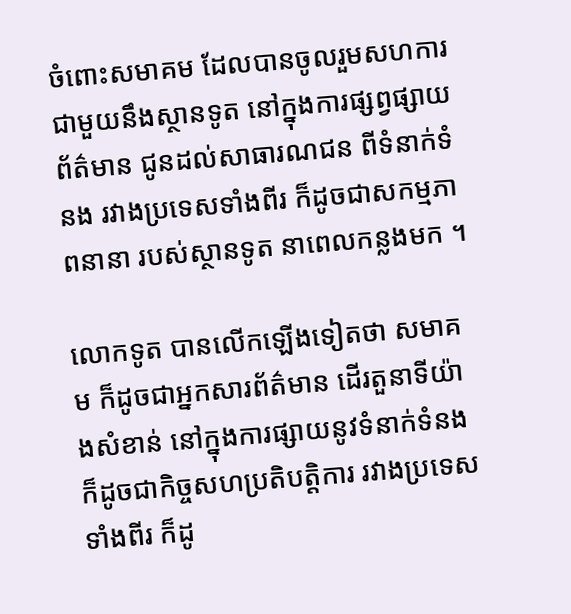ចំពោះសមាគម ដែលបានចូលរួមសហការ ជាមួយនឹងស្ថានទូត នៅក្នុងការផ្សព្វផ្សាយព័ត៌មាន ជូនដល់សាធារណជន ពីទំនាក់ទំនង រវាងប្រទេសទាំងពីរ ក៏ដូចជាសកម្មភាពនានា របស់ស្ថានទូត នាពេលកន្លងមក ។

លោកទូត បានលើកឡើងទៀតថា សមាគម ក៏ដូចជាអ្នកសារព័ត៌មាន ដើរតួនាទីយ៉ាងសំខាន់ នៅក្នុងការផ្សាយនូវទំនាក់ទំនង ក៏ដូចជាកិច្ចសហប្រតិបត្តិការ រវាងប្រទេសទាំងពីរ ក៏ដូ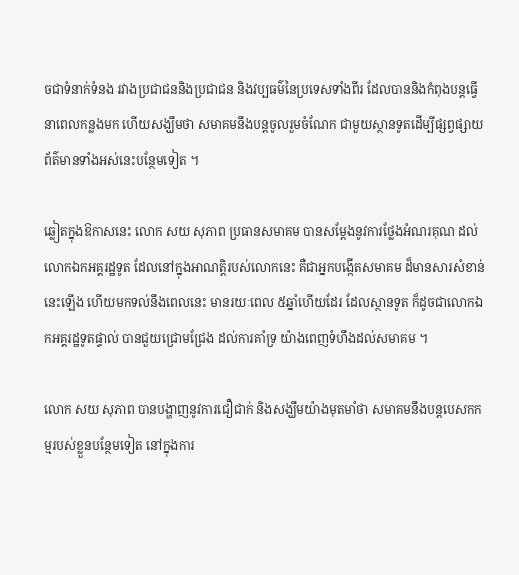ចជាទំនាក់ទំនង រវាងប្រជាជននិងប្រជាជន និងវប្បធម៌នៃប្រទេសទាំងពីរ ដែលបាននិងកំពុងបន្តធ្វើនាពេលកន្លងមក ហើយសង្ឃឹមថា សមាគមនឹងបន្តចូលរួមចំណែក ជាមួយស្ថានទូតដើម្បីផ្សព្វផ្សាយ ព័ត៌មានទាំងអស់នេះបន្ថែមទៀត ។

ឆ្លៀតក្នុងឱកាសនេះ លោក សយ សុភាព ប្រធានសមាគម បានសម្តែងនូវការថ្លែងអំណរគុណ ដល់លោកឯកអគ្គរដ្ឋទូត ដែលនៅក្នុងអាណត្តិរបស់លោកនេះ គឺជាអ្នកបង្កើតសមាគម ដ៏មានសារសំខាន់នេះឡើង ហើយមកទល់នឹងពេលនេះ មានរយៈពេល ៥ឆ្នាំហើយដែរ ដែលស្ថានទូត ក៏ដូចជាលោកឯកអគ្គរដ្ឋទូតផ្ទាល់ បានជួយជ្រោមជ្រែង ដល់ការគាំទ្រ យ៉ាងពេញទំហឹងដល់សមាគម ។

លោក សយ សុភាព បានបង្ហាញនូវការជឿជាក់ និងសង្ឃឹមយ៉ាងមុតមាំថា សមាគមនឹងបន្តបេសកកម្មរបស់ខ្លួនបន្ថែមទៀត នៅក្នុងការ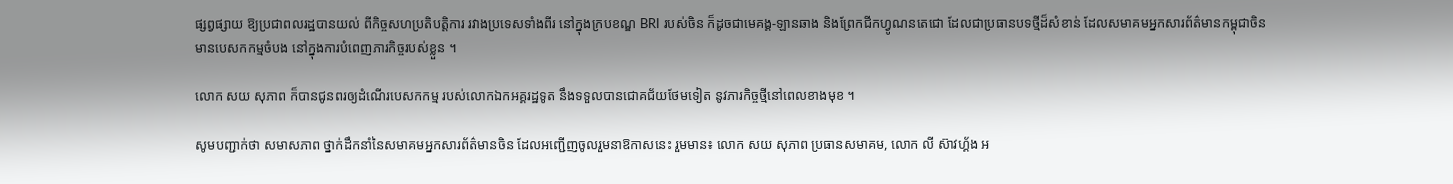ផ្សព្វផ្សាយ ឱ្យប្រជាពលរដ្ឋបានយល់ ពីកិច្ចសហប្រតិបត្តិការ រវាងប្រទេសទាំងពីរ នៅក្នុងក្របខណ្ឌ BRI របស់ចិន ក៏ដូចជាមេគង្គ-ឡានឆាង និងព្រែកជីកហ្វូណនតេជោ ដែលជាប្រធានបទថ្មីដ៏សំខាន់ ដែលសមាគមអ្នកសារព័ត៌មានកម្ពុជាចិន មានបេសកកម្មចំបង នៅក្នុងការបំពេញភារកិច្ចរបស់ខ្លួន ។

លោក សយ សុភាព ក៏បានជូនពរឲ្យដំណើរបេសកកម្ម របស់លោកឯកអគ្គរដ្ឋទូត នឹងទទួលបានជោគជ័យថែមទៀត នូវភារកិច្ចថ្មីនៅពេលខាងមុខ ។

សូមបញ្ជាក់ថា សមាសភាព ថ្នាក់ដឹកនាំនៃសមាគមអ្នកសារព័ត៌មានចិន ដែលអញ្ជើញចូលរួមនាឱកាសនេះ រួមមាន៖ លោក សយ សុភាព ប្រធានសមាគម, លោក លី ស៊ាវហ្គ័ង អ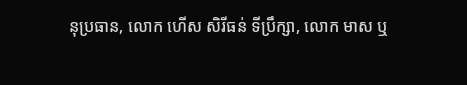នុប្រធាន, លោក ហើស សិរីធន់ ទីប្រឹក្សា, លោក មាស ឬ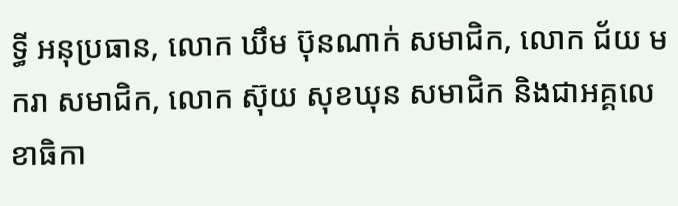ទ្ធី អនុប្រធាន, លោក ឃឹម ប៊ុនណាក់ សមាជិក, លោក ជ័យ មករា សមាជិក, លោក ស៊ុយ សុខឃុន សមាជិក និងជាអគ្គលេខាធិកា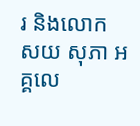រ និងលោក សយ សុភា អគ្គលេ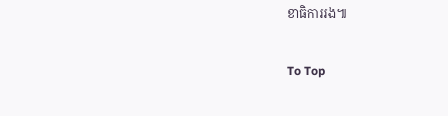ខាធិការរង៕

To Top